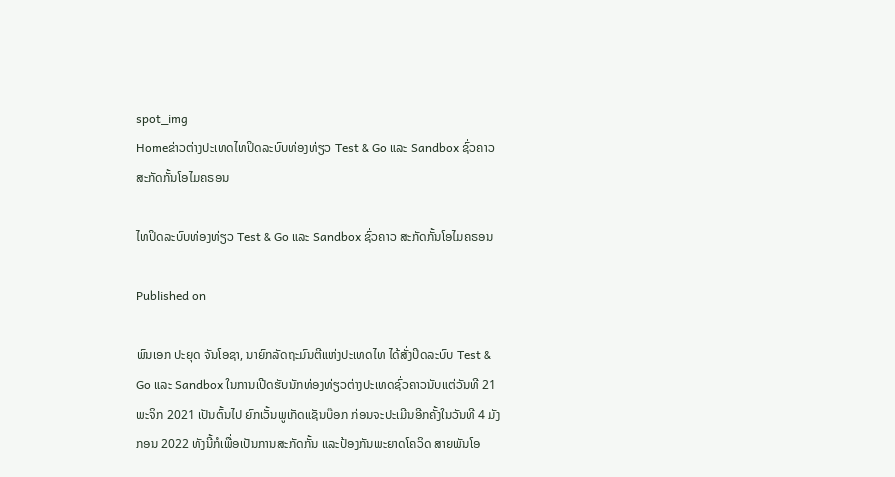spot_img
Homeຂ່າວຕ່າງປະເທດໄທປິດລະບົບທ່ອງທ່ຽວ Test & Go ແລະ Sandbox ຊົ່ວຄາວ ສະກັດກັ້ນໂອໄມຄຣອນ

ໄທປິດລະບົບທ່ອງທ່ຽວ Test & Go ແລະ Sandbox ຊົ່ວຄາວ ສະກັດກັ້ນໂອໄມຄຣອນ

Published on

ພົນເອກ ປະຍຸດ ຈັນໂອຊາ, ນາຍົກລັດຖະມົນຕີແຫ່ງປະເທດໄທ ໄດ້ສັ່ງປິດລະບົບ Test & Go ແລະ Sandbox ໃນການເປີດຮັບນັກທ່ອງທ່ຽວຕ່າງປະເທດຊົ່ວຄາວນັບແຕ່ວັນທີ 21 ພະຈິກ 2021 ເປັນຕົ້ນໄປ ຍົກເວັ້ນພູເກັດແຊັນບ໊ອກ ກ່ອນຈະປະເມີນອີກຄັ້ງໃນວັນທີ 4 ມັງກອນ 2022 ທັງນີ້ກໍເພື່ອເປັນການສະກັດກັ້ນ ແລະປ້ອງກັນພະຍາດໂຄວິດ ສາຍພັນໂອ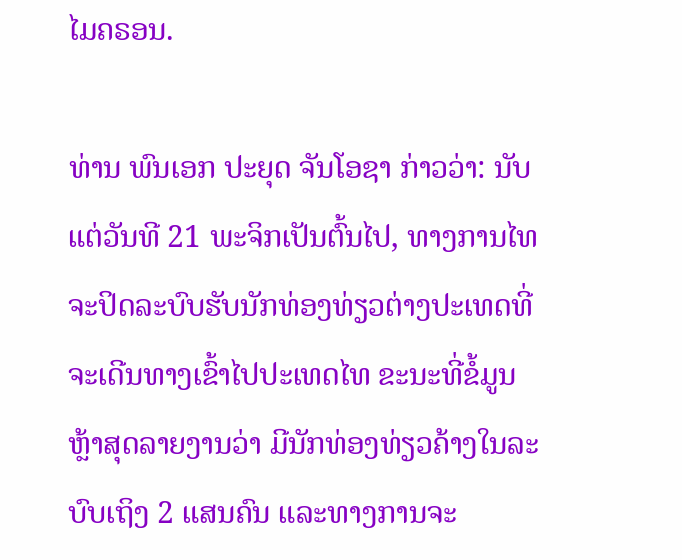ໄມຄຣອນ.

ທ່ານ ພົນເອກ ປະຍຸດ ຈັນໂອຊາ ກ່າວວ່າ: ນັບແຕ່ວັນທີ 21 ພະຈິກເປັນຕົ້ນໄປ, ທາງການໄທຈະປິດລະບົບຮັບນັກທ່ອງທ່ຽວຕ່າງປະເທດທີ່ຈະເດີນທາງເຂົ້າໄປປະເທດໄທ ຂະນະທີ່ຂໍ້ມູນຫຼ້າສຸດລາຍງານວ່າ ມີນັກທ່ອງທ່ຽວຄ້າງໃນລະບົບເຖິງ 2 ແສນຄົນ ແລະທາງການຈະ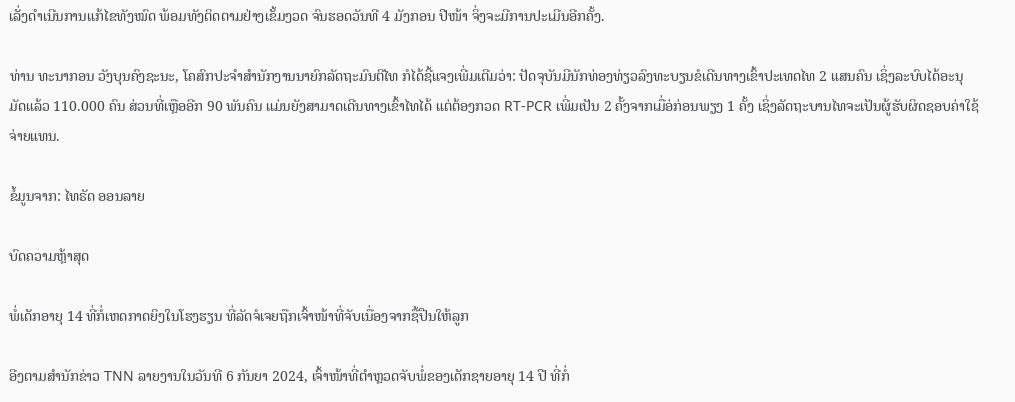ເລັ່ງດຳເນີນການແກ້ໄຂທັງໝົດ ພ້ອມທັງຕິດຕາມຢ່າງເຂັ້ມງວດ ຈົນຮອດວັນທີ 4 ມັງກອນ ປີໜ້າ ຈິ່ງຈະມີການປະເມີນອີກຄັ້ງ.

ທ່ານ ທະນາກອນ ວັງບຸນຄົງຊະນະ, ໂຄສົກປະຈຳສຳນັກງານນາຍົກລັດຖະມົນຕີໄທ ກໍໄດ້ຊີ້ແຈງເພີ່ມເຕີມວ່າ: ປັດຈຸບັນມີນັກທ່ອງທ່ຽວລົງທະບຽນຂໍເດີນທາງເຂົ້າປະເທດໄທ 2 ແສນຄົນ ເຊິ່ງລະບົບໄດ້ອະນຸມັດແລ້ວ 110.000 ຄົນ ສ່ວນທີ່ເຫຼືອອີກ 90 ພັນຄົນ ແມ່ນຍັງສາມາດເດີນທາງເຂົ້າໄທໄດ້ ແຕ່ຕ້ອງກວດ RT-PCR ເພີ່ມເປັນ 2 ຄັ້ງຈາກເມື່ອ່ກ່ອນພຽງ 1 ຄັ້ງ ເຊິ່ງລັດຖະບານໄທຈະເປັນຜູ້ຮັບຜິດຊອບຄ່າໃຊ້ຈ່າຍແທນ.

ຂໍ້ມູນຈາກ: ໄທຣັດ ອອນລາຍ

ບົດຄວາມຫຼ້າສຸດ

ພໍ່ເດັກອາຍຸ 14 ທີ່ກໍ່ເຫດກາດຍິງໃນໂຮງຮຽນ ທີ່ລັດຈໍເຈຍຖືກເຈົ້າໜ້າທີ່ຈັບເນື່ອງຈາກຊື້ປືນໃຫ້ລູກ

ອີງຕາມສຳນັກຂ່າວ TNN ລາຍງານໃນວັນທີ 6 ກັນຍາ 2024, ເຈົ້າໜ້າທີ່ຕຳຫຼວດຈັບພໍ່ຂອງເດັກຊາຍອາຍຸ 14 ປີ ທີ່ກໍ່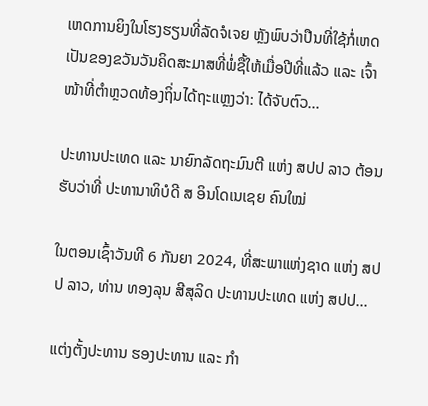ເຫດການຍິງໃນໂຮງຮຽນທີ່ລັດຈໍເຈຍ ຫຼັງພົບວ່າປືນທີ່ໃຊ້ກໍ່ເຫດເປັນຂອງຂວັນວັນຄິດສະມາສທີ່ພໍ່ຊື້ໃຫ້ເມື່ອປີທີ່ແລ້ວ ແລະ ເຈົ້າໜ້າທີ່ຕຳຫຼວດທ້ອງຖິ່ນໄດ້ຖະແຫຼງວ່າ: ໄດ້ຈັບຕົວ...

ປະທານປະເທດ ແລະ ນາຍົກລັດຖະມົນຕີ ແຫ່ງ ສປປ ລາວ ຕ້ອນຮັບວ່າທີ່ ປະທານາທິບໍດີ ສ ອິນໂດເນເຊຍ ຄົນໃໝ່

ໃນຕອນເຊົ້າວັນທີ 6 ກັນຍາ 2024, ທີ່ສະພາແຫ່ງຊາດ ແຫ່ງ ສປປ ລາວ, ທ່ານ ທອງລຸນ ສີສຸລິດ ປະທານປະເທດ ແຫ່ງ ສປປ...

ແຕ່ງຕັ້ງປະທານ ຮອງປະທານ ແລະ ກຳ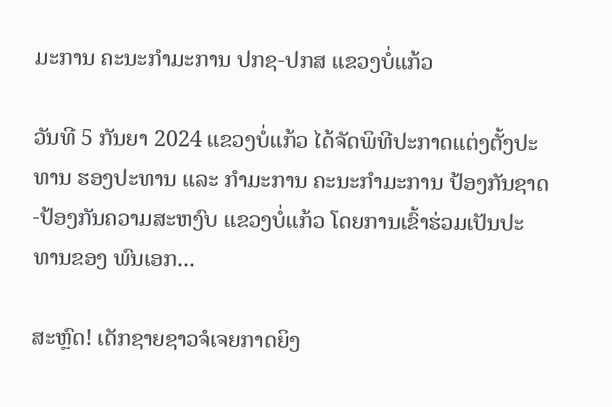ມະການ ຄະນະກຳມະການ ປກຊ-ປກສ ແຂວງບໍ່ແກ້ວ

ວັນທີ 5 ກັນຍາ 2024 ແຂວງບໍ່ແກ້ວ ໄດ້ຈັດພິທີປະກາດແຕ່ງຕັ້ງປະທານ ຮອງປະທານ ແລະ ກຳມະການ ຄະນະກຳມະການ ປ້ອງກັນຊາດ-ປ້ອງກັນຄວາມສະຫງົບ ແຂວງບໍ່ແກ້ວ ໂດຍການເຂົ້າຮ່ວມເປັນປະທານຂອງ ພົນເອກ...

ສະຫຼົດ! ເດັກຊາຍຊາວຈໍເຈຍກາດຍິງ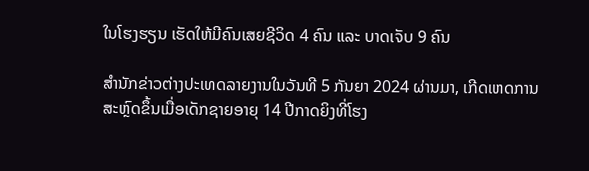ໃນໂຮງຮຽນ ເຮັດໃຫ້ມີຄົນເສຍຊີວິດ 4 ຄົນ ແລະ ບາດເຈັບ 9 ຄົນ

ສຳນັກຂ່າວຕ່າງປະເທດລາຍງານໃນວັນທີ 5 ກັນຍາ 2024 ຜ່ານມາ, ເກີດເຫດການສະຫຼົດຂຶ້ນເມື່ອເດັກຊາຍອາຍຸ 14 ປີກາດຍິງທີ່ໂຮງ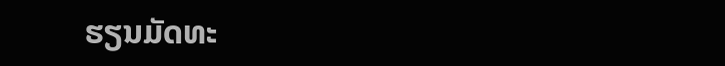ຮຽນມັດທະ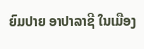ຍົມປາຍ ອາປາລາຊີ ໃນເມືອງ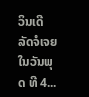ວິນເດີ ລັດຈໍເຈຍ ໃນວັນພຸດ ທີ 4...